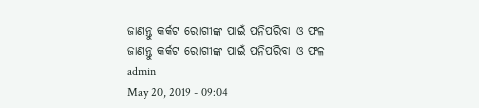ଜାଣନ୍ତୁ କର୍କଟ ରୋଗୀଙ୍କ ପାଇଁ ପନିପରିବା ଓ ଫଳ
ଜାଣନ୍ତୁ କର୍କଟ ରୋଗୀଙ୍କ ପାଇଁ ପନିପରିବା ଓ ଫଳ
admin
May 20, 2019 - 09:04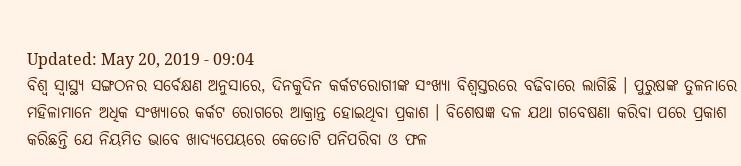Updated: May 20, 2019 - 09:04
ବିଶ୍ୱ ସ୍ୱାସ୍ଥ୍ୟ ସଙ୍ଗଠନର ସର୍ବେକ୍ଷଣ ଅନୁସାରେ, ଦିନକୁଦିନ କର୍କଟରୋଗୀଙ୍କ ସଂଖ୍ୟା ବିଶ୍ୱସ୍ତରରେ ବଢିବାରେ ଲାଗିଛି । ପୁରୁଷଙ୍କ ତୁଳନାରେ ମହିଳାମାନେ ଅଧିକ ସଂଖ୍ୟାରେ କର୍କଟ ରୋଗରେ ଆକ୍ରାନ୍ତ ହୋଇଥିବା ପ୍ରକାଶ । ବିଶେଷଜ୍ଞ ଦଳ ଯଥା ଗବେଷଣା କରିବା ପରେ ପ୍ରକାଶ କରିଛନ୍ତି ଯେ ନିୟମିତ ଭାବେ ଖାଦ୍ୟପେୟରେ କେତୋଟି ପନିପରିବା ଓ ଫଳ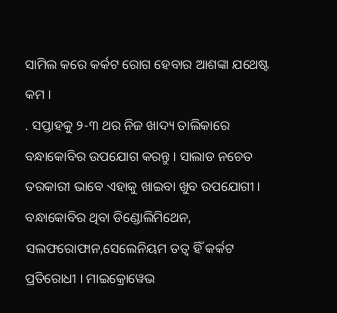ସାମିଲ କରେ କର୍କଟ ରୋଗ ହେବାର ଆଶଙ୍କା ଯଥେଷ୍ଟ କମ ।
. ସପ୍ତାହକୁ ୨-୩ ଥର ନିଜ ଖାଦ୍ୟ ତାଲିକାରେ ବନ୍ଧାକୋବିର ଉପଯୋଗ କରନ୍ତୁ । ସାଲାଡ ନଚେତ ତରକାରୀ ଭାବେ ଏହାକୁ ଖାଇବା ଖୁବ ଉପଯୋଗୀ । ବନ୍ଧାକୋବିର ଥିବା ଡିଣ୍ଡୋଲିମିଥେନ, ସଲଫରୋଫାନ,ସେଲେନିୟମ ତତ୍ୱ ହିଁ କର୍କଟ ପ୍ରତିରୋଧୀ । ମାଇକ୍ରୋୱେଭ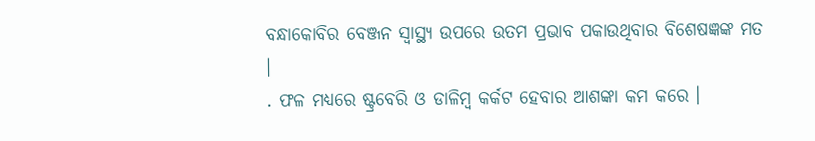ବନ୍ଧାକୋବିର ବେଞ୍ଜନ ସ୍ୱାସ୍ଥ୍ୟ ଉପରେ ଉତମ ପ୍ରଭାବ ପକାଉଥିବାର ବିଶେଷଜ୍ଞଙ୍କ ମତ ।
. ଫଳ ମଧ୍ୟରେ ଷ୍ଟ୍ରବେରି ଓ ଡାଳିମ୍ବ କର୍କଟ ହେବାର ଆଶଙ୍କା କମ କରେ ।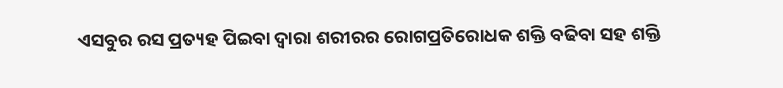ଏସବୁର ରସ ପ୍ରତ୍ୟହ ପିଇବା ଦ୍ୱାରା ଶରୀରର ରୋଗପ୍ରତିରୋଧକ ଶକ୍ତି ବଢିବା ସହ ଶକ୍ତି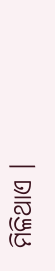ମିଳିଥାଏ ।